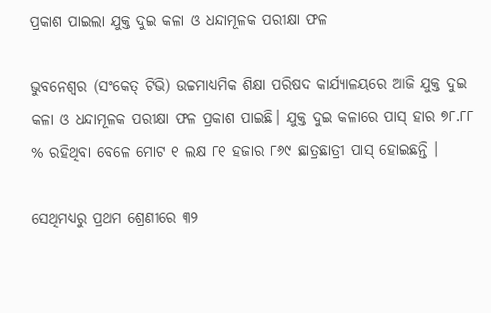ପ୍ରକାଶ ପାଇଲା ଯୁକ୍ତ ଦୁଇ କଳା ଓ ଧନ୍ଦାମୂଳକ ପରୀକ୍ଷା ଫଳ

ଭୁବନେଶ୍ବର (ସଂକେତ୍ ଟିଭି) ଉଚ୍ଚମାଧ୍ୟମିକ ଶିକ୍ଷା ପରିଷଦ କାର୍ଯ୍ୟାଳୟରେ ଆଜି ଯୁକ୍ତ ଦୁଇ କଳା ଓ ଧନ୍ଦାମୂଳକ ପରୀକ୍ଷା ଫଳ ପ୍ରକାଶ ପାଇଛି। ଯୁକ୍ତ ଦୁଇ କଳାରେ ପାସ୍ ହାର ୭୮.୮୮ % ରହିଥିବା ବେଳେ ମୋଟ ୧ ଲକ୍ଷ ୮୧ ହଜାର ୮୬୯ ଛାତ୍ରଛାତ୍ରୀ ପାସ୍ ହୋଇଛନ୍ତି ।

ସେଥିମଧ୍ୟରୁ ପ୍ରଥମ ଶ୍ରେଣୀରେ ୩୨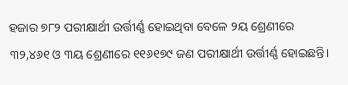ହଜାର ୭୮୨ ପରୀକ୍ଷାର୍ଥୀ ଉର୍ତ୍ତୀର୍ଣ୍ଣ ହୋଇଥିବା ବେଳେ ୨ୟ ଶ୍ରେଣୀରେ ୩୨,୪୬୧ ଓ ୩ୟ ଶ୍ରେଣୀରେ ୧୧୬୧୭୯ ଜଣ ପରୀକ୍ଷାର୍ଥୀ ଉର୍ତ୍ତୀର୍ଣ୍ଣ ହୋଇଛନ୍ତି।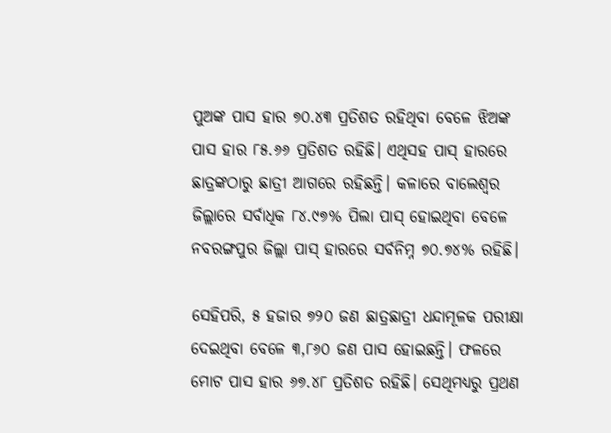ପୁଅଙ୍କ ପାସ ହାର ୭୦.୪୩ ପ୍ରତିଶତ ରହିଥିବା ବେଳେ ଝିଅଙ୍କ ପାସ ହାର ୮୫.୬୬ ପ୍ରତିଶତ ରହିଛି। ଏଥିସହ ପାସ୍‌ ହାରରେ ଛାତ୍ରଙ୍କଠାରୁ ଛାତ୍ରୀ ଆଗରେ ରହିଛନ୍ତି। କଳାରେ ବାଲେଶ୍ୱର ଜିଲ୍ଲାରେ ସର୍ବାଧିକ ୮୪.୯୭% ପିଲା ପାସ୍ ହୋଇଥିବା ବେଳେ ନବରଙ୍ଗପୁର ଜିଲ୍ଲା ପାସ୍‌ ହାରରେ ସର୍ବନିମ୍ନ ୭୦.୭୪% ରହିଛି।

ସେହିପରି, ୫ ହଜାର ୭୨୦ ଜଣ ଛାତ୍ରଛାତ୍ରୀ ଧନ୍ଦାମୂଳକ ପରୀକ୍ଷା ଦେଇଥିବା ବେଳେ ୩,୮୬୦ ଜଣ ପାସ ହୋଇଛନ୍ତି। ଫଳରେ ମୋଟ ପାସ ହାର ୬୭.୪୮ ପ୍ରତିଶତ ରହିଛି। ସେଥିମଧ୍ୟରୁ ପ୍ରଥଣ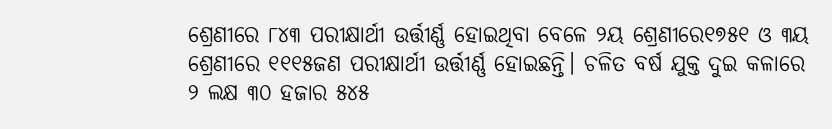ଶ୍ରେଣୀରେ ୮୪୩ ପରୀକ୍ଷାର୍ଥୀ ଉର୍ତ୍ତୀର୍ଣ୍ଣ ହୋଇଥିବା ବେଳେ ୨ୟ ଶ୍ରେଣୀରେ୧୭୫୧ ଓ ୩ୟ ଶ୍ରେଣୀରେ ୧୧୧୫ଜଣ ପରୀକ୍ଷାର୍ଥୀ ଉର୍ତ୍ତୀର୍ଣ୍ଣ ହୋଇଛନ୍ତି। ଚଳିତ ବର୍ଷ ଯୁକ୍ତ ଦୁଇ କଳାରେ ୨ ଲକ୍ଷ ୩୦ ହଜାର ୫୪୫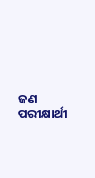ଜଣ ପରୀକ୍ଷାର୍ଥୀ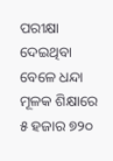ପରୀକ୍ଷା ଦେଇଥିବା ବେଳେ ଧନ୍ଦା ମୂଳକ ଶିକ୍ଷାରେ ୫ ହଜାର ୭୨୦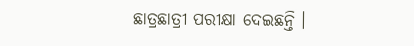ଛାତ୍ରଛାତ୍ରୀ ପରୀକ୍ଷା ଦେଇଛନ୍ତି ।